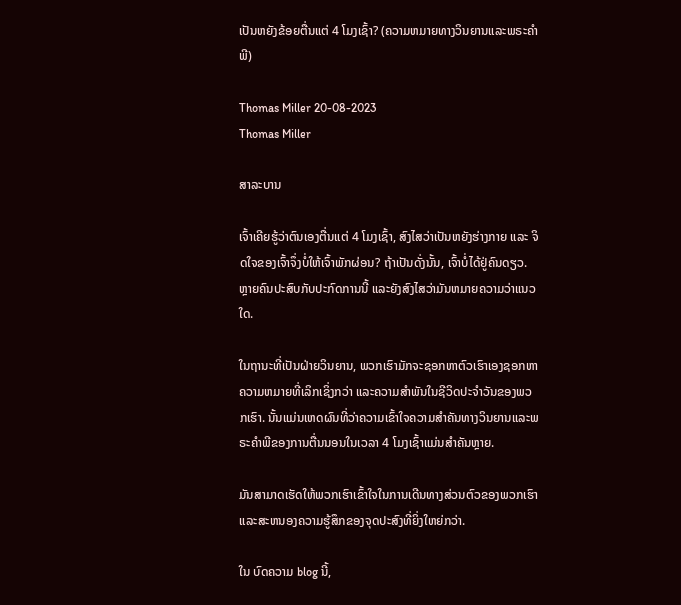ເປັນຫຍັງຂ້ອຍຕື່ນແຕ່ 4 ໂມງເຊົ້າ? (ຄວາມຫມາຍທາງວິນຍານແລະພຣະຄໍາພີ)

Thomas Miller 20-08-2023
Thomas Miller

ສາລະບານ

ເຈົ້າເຄີຍຮູ້ວ່າຕົນເອງຕື່ນແຕ່ 4 ໂມງເຊົ້າ, ສົງໄສວ່າເປັນຫຍັງຮ່າງກາຍ ແລະ ຈິດໃຈຂອງເຈົ້າຈຶ່ງບໍ່ໃຫ້ເຈົ້າພັກຜ່ອນ? ຖ້າເປັນດັ່ງນັ້ນ, ເຈົ້າບໍ່ໄດ້ຢູ່ຄົນດຽວ. ຫຼາຍຄົນປະສົບກັບປະກົດການນີ້ ແລະຍັງສົງໄສວ່າມັນຫມາຍຄວາມວ່າແນວໃດ.

ໃນຖານະທີ່ເປັນຝ່າຍວິນຍານ, ພວກເຮົາມັກຈະຊອກຫາຕົວເຮົາເອງຊອກຫາຄວາມຫມາຍທີ່ເລິກເຊິ່ງກວ່າ ແລະຄວາມສໍາພັນໃນຊີວິດປະຈໍາວັນຂອງພວກເຮົາ. ນັ້ນແມ່ນເຫດຜົນທີ່ວ່າຄວາມເຂົ້າໃຈຄວາມສໍາຄັນທາງວິນຍານແລະພຣະຄໍາພີຂອງການຕື່ນນອນໃນເວລາ 4 ໂມງເຊົ້າແມ່ນສໍາຄັນຫຼາຍ.

ມັນສາມາດເຮັດໃຫ້ພວກເຮົາເຂົ້າໃຈໃນການເດີນທາງສ່ວນຕົວຂອງພວກເຮົາແລະສະຫນອງຄວາມຮູ້ສຶກຂອງຈຸດປະສົງທີ່ຍິ່ງໃຫຍ່ກວ່າ.

ໃນ ບົດຄວາມ blog ນີ້,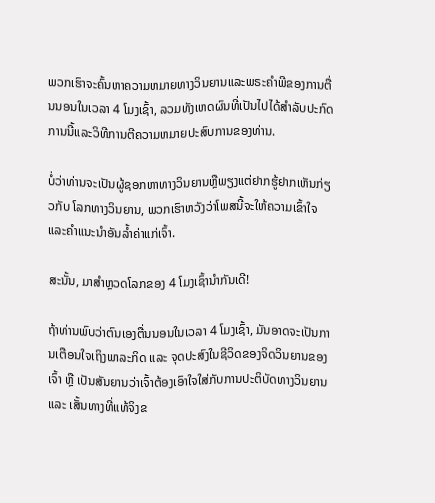ພວກເຮົາຈະຄົ້ນຫາຄວາມຫມາຍທາງວິນຍານແລະພຣະຄໍາພີຂອງການຕື່ນນອນໃນເວລາ 4 ໂມງເຊົ້າ, ລວມທັງເຫດຜົນທີ່ເປັນໄປໄດ້ສໍາລັບປະກົດການນີ້ແລະວິທີການຕີຄວາມຫມາຍປະສົບການຂອງທ່ານ.

ບໍ່ວ່າທ່ານຈະເປັນຜູ້ຊອກຫາທາງວິນຍານຫຼືພຽງແຕ່ຢາກຮູ້ຢາກເຫັນກ່ຽວກັບ ໂລກທາງວິນຍານ, ພວກເຮົາຫວັງວ່າໂພສນີ້ຈະໃຫ້ຄວາມເຂົ້າໃຈ ແລະຄຳແນະນຳອັນລ້ຳຄ່າແກ່ເຈົ້າ.

ສະນັ້ນ, ມາສຳຫຼວດໂລກຂອງ 4 ໂມງເຊົ້ານຳກັນເດີ!

ຖ້າທ່ານພົບວ່າຕົນເອງຕື່ນນອນໃນເວລາ 4 ໂມງເຊົ້າ, ມັນອາດຈະເປັນການເຕືອນໃຈເຖິງພາລະກິດ ແລະ ຈຸດປະສົງໃນຊີວິດຂອງຈິດວິນຍານຂອງເຈົ້າ ຫຼື ເປັນສັນຍານວ່າເຈົ້າຕ້ອງເອົາໃຈໃສ່ກັບການປະຕິບັດທາງວິນຍານ ແລະ ເສັ້ນທາງທີ່ແທ້ຈິງຂ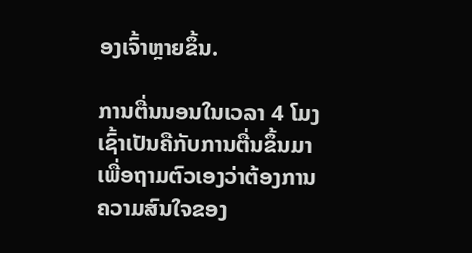ອງເຈົ້າຫຼາຍຂຶ້ນ.

ການຕື່ນນອນໃນເວລາ 4 ໂມງເຊົ້າເປັນຄືກັບການຕື່ນຂຶ້ນມາເພື່ອຖາມຕົວເອງວ່າຕ້ອງການຄວາມສົນໃຈຂອງ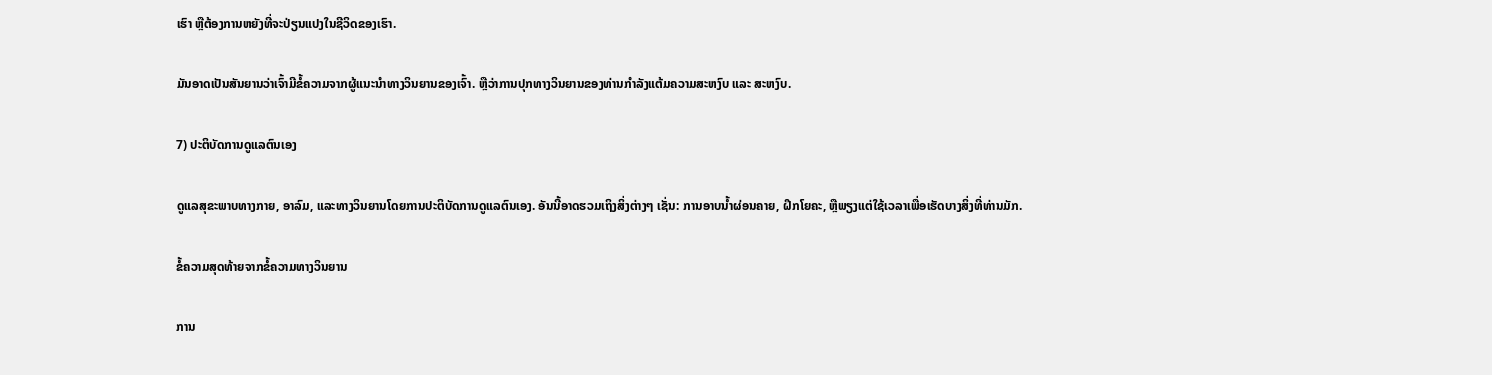ເຮົາ ຫຼືຕ້ອງການຫຍັງທີ່ຈະປ່ຽນແປງໃນຊີວິດຂອງເຮົາ.

ມັນອາດເປັນສັນຍານວ່າເຈົ້າມີຂໍ້ຄວາມຈາກຜູ້ແນະນຳທາງວິນຍານຂອງເຈົ້າ. ຫຼືວ່າການປຸກທາງວິນຍານຂອງທ່ານກໍາລັງແຕ້ມຄວາມສະຫງົບ ແລະ ສະຫງົບ.

7) ປະຕິບັດການດູແລຕົນເອງ

ດູແລສຸຂະພາບທາງກາຍ, ອາລົມ, ແລະທາງວິນຍານໂດຍການປະຕິບັດການດູແລຕົນເອງ. ອັນນີ້ອາດຮວມເຖິງສິ່ງຕ່າງໆ ເຊັ່ນ: ການອາບນໍ້າຜ່ອນຄາຍ, ຝຶກໂຍຄະ, ຫຼືພຽງແຕ່ໃຊ້ເວລາເພື່ອເຮັດບາງສິ່ງທີ່ທ່ານມັກ.

ຂໍ້ຄວາມສຸດທ້າຍຈາກຂໍ້ຄວາມທາງວິນຍານ

ການ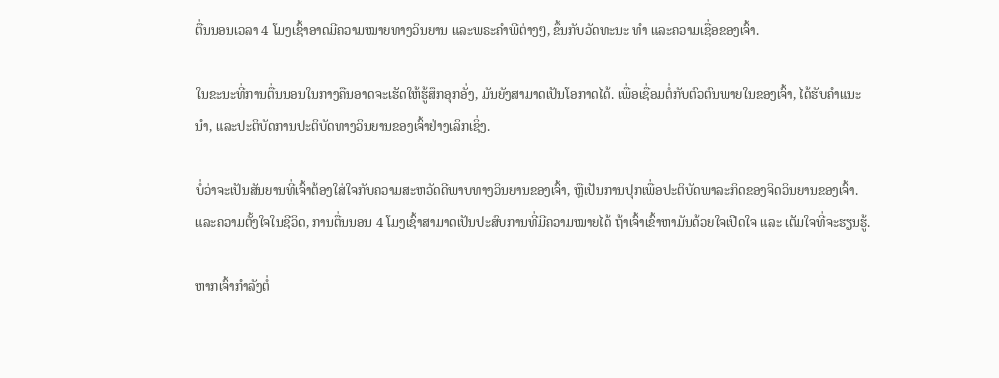ຕື່ນນອນເວລາ 4 ໂມງເຊົ້າອາດມີຄວາມໝາຍທາງວິນຍານ ແລະພຣະຄຳພີຕ່າງໆ, ຂຶ້ນກັບວັດທະນະ ທຳ ແລະຄວາມເຊື່ອຂອງເຈົ້າ.

ໃນຂະນະທີ່ການຕື່ນນອນໃນກາງຄືນອາດຈະເຮັດໃຫ້ຮູ້ສຶກອຸກອັ່ງ, ມັນຍັງສາມາດເປັນໂອກາດໄດ້. ເພື່ອເຊື່ອມຕໍ່ກັບຕົວຕົນພາຍໃນຂອງເຈົ້າ, ໄດ້ຮັບຄໍາແນະນໍາ, ແລະປະຕິບັດການປະຕິບັດທາງວິນຍານຂອງເຈົ້າຢ່າງເລິກເຊິ່ງ.

ບໍ່ວ່າຈະເປັນສັນຍານທີ່ເຈົ້າຕ້ອງໃສ່ໃຈກັບຄວາມສະຫວັດດີພາບທາງວິນຍານຂອງເຈົ້າ, ຫຼືເປັນການປຸກເພື່ອປະຕິບັດພາລະກິດຂອງຈິດວິນຍານຂອງເຈົ້າ. ແລະຄວາມຕັ້ງໃຈໃນຊີວິດ, ການຕື່ນນອນ 4 ໂມງເຊົ້າສາມາດເປັນປະສົບການທີ່ມີຄວາມໝາຍໄດ້ ຖ້າເຈົ້າເຂົ້າຫາມັນດ້ວຍໃຈເປີດໃຈ ແລະ ເຕັມໃຈທີ່ຈະຮຽນຮູ້.

ຫາກເຈົ້າກຳລັງຕໍ່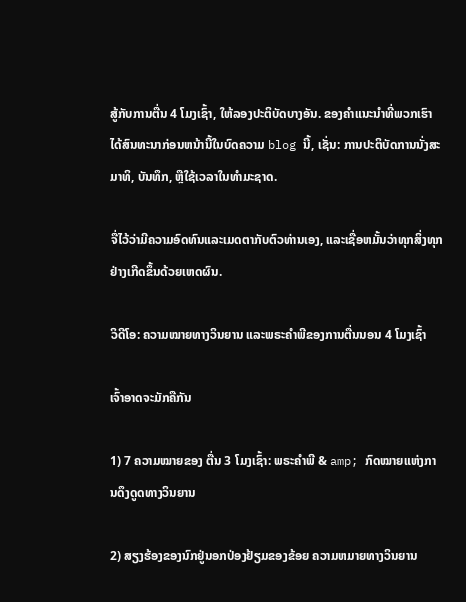ສູ້ກັບການຕື່ນ 4 ໂມງເຊົ້າ, ໃຫ້ລອງປະຕິບັດບາງອັນ. ຂອງຄໍາແນະນໍາທີ່ພວກເຮົາໄດ້ສົນທະນາກ່ອນຫນ້ານີ້ໃນບົດຄວາມ blog ນີ້, ເຊັ່ນ: ການປະຕິບັດການນັ່ງສະມາທິ, ບັນທຶກ, ຫຼືໃຊ້ເວລາໃນທໍາມະຊາດ.

ຈື່ໄວ້ວ່າມີຄວາມອົດທົນແລະເມດຕາກັບຕົວທ່ານເອງ, ແລະເຊື່ອຫມັ້ນວ່າທຸກສິ່ງທຸກຢ່າງເກີດຂຶ້ນດ້ວຍເຫດຜົນ.

ວິດີໂອ: ຄວາມໝາຍທາງວິນຍານ ແລະພຣະຄຳພີຂອງການຕື່ນນອນ 4 ໂມງເຊົ້າ

ເຈົ້າອາດຈະມັກຄືກັນ

1) 7 ຄວາມໝາຍຂອງ ຕື່ນ 3 ໂມງເຊົ້າ: ພຣະຄໍາພີ & amp; ກົດໝາຍແຫ່ງການດຶງດູດທາງວິນຍານ

2) ສຽງຮ້ອງຂອງນົກຢູ່ນອກປ່ອງຢ້ຽມຂອງຂ້ອຍ ຄວາມຫມາຍທາງວິນຍານ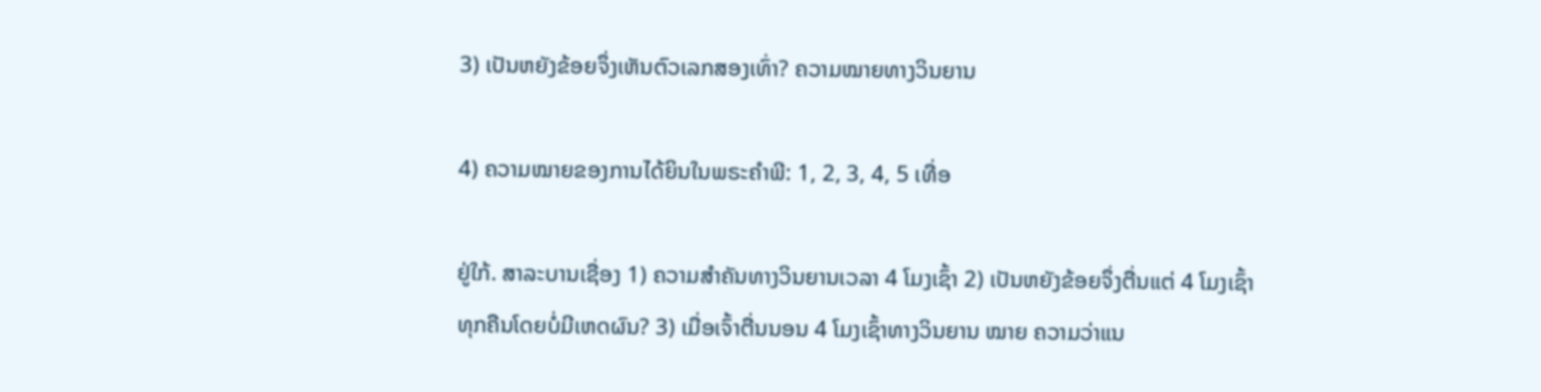3) ເປັນຫຍັງຂ້ອຍຈຶ່ງເຫັນຕົວເລກສອງເທົ່າ? ຄວາມໝາຍທາງວິນຍານ

4) ຄວາມໝາຍຂອງການໄດ້ຍິນໃນພຣະຄຳພີ: 1, 2, 3, 4, 5 ເທື່ອ

ຢູ່ໃກ້. ສາລະບານເຊື່ອງ 1) ຄວາມສຳຄັນທາງວິນຍານເວລາ 4 ໂມງເຊົ້າ 2) ເປັນຫຍັງຂ້ອຍຈຶ່ງຕື່ນແຕ່ 4 ໂມງເຊົ້າທຸກຄືນໂດຍບໍ່ມີເຫດຜົນ? 3) ເມື່ອເຈົ້າຕື່ນນອນ 4 ໂມງເຊົ້າທາງວິນຍານ ໝາຍ ຄວາມວ່າແນ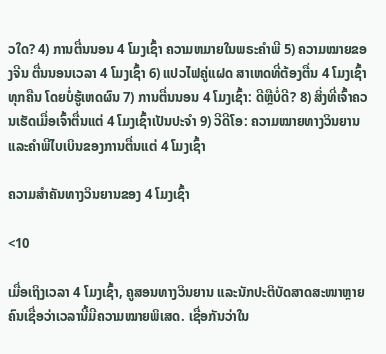ວໃດ? 4) ການຕື່ນນອນ 4 ໂມງເຊົ້າ ຄວາມຫມາຍໃນພຣະຄໍາພີ 5) ຄວາມໝາຍຂອງຈີນ ຕື່ນນອນເວລາ 4 ໂມງເຊົ້າ 6) ແປວໄຟຄູ່ແຝດ ສາເຫດທີ່ຕ້ອງຕື່ນ 4 ໂມງເຊົ້າທຸກຄືນ ໂດຍບໍ່ຮູ້ເຫດຜົນ 7) ການຕື່ນນອນ 4 ໂມງເຊົ້າ: ດີຫຼືບໍ່ດີ? 8) ສິ່ງທີ່ເຈົ້າຄວນເຮັດເມື່ອເຈົ້າຕື່ນແຕ່ 4 ໂມງເຊົ້າເປັນປະຈຳ 9) ວີດີໂອ: ຄວາມໝາຍທາງວິນຍານ ແລະຄຳພີໄບເບິນຂອງການຕື່ນແຕ່ 4 ໂມງເຊົ້າ

ຄວາມສຳຄັນທາງວິນຍານຂອງ 4 ໂມງເຊົ້າ

<10

ເມື່ອເຖິງເວລາ 4 ໂມງເຊົ້າ, ຄູສອນທາງວິນຍານ ແລະນັກປະຕິບັດສາດສະໜາຫຼາຍຄົນເຊື່ອວ່າເວລານີ້ມີຄວາມໝາຍພິເສດ. ເຊື່ອກັນວ່າໃນ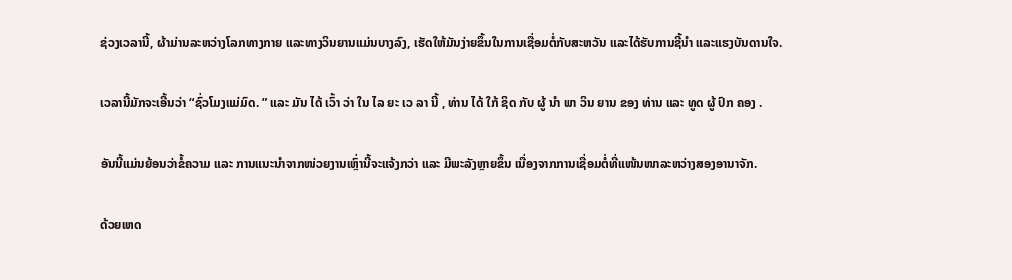ຊ່ວງເວລານີ້, ຜ້າມ່ານລະຫວ່າງໂລກທາງກາຍ ແລະທາງວິນຍານແມ່ນບາງລົງ, ເຮັດໃຫ້ມັນງ່າຍຂຶ້ນໃນການເຊື່ອມຕໍ່ກັບສະຫວັນ ແລະໄດ້ຮັບການຊີ້ນໍາ ແລະແຮງບັນດານໃຈ.

ເວລານີ້ມັກຈະເອີ້ນວ່າ “ຊົ່ວໂມງແມ່ມົດ. ” ແລະ ມັນ ໄດ້ ເວົ້າ ວ່າ ໃນ ໄລ ຍະ ເວ ລາ ນີ້ , ທ່ານ ໄດ້ ໃກ້ ຊິດ ກັບ ຜູ້ ນໍາ ພາ ວິນ ຍານ ຂອງ ທ່ານ ແລະ ທູດ ຜູ້ ປົກ ຄອງ .

ອັນນີ້ແມ່ນຍ້ອນວ່າຂໍ້ຄວາມ ແລະ ການແນະນຳຈາກໜ່ວຍງານເຫຼົ່ານີ້ຈະແຈ້ງກວ່າ ແລະ ມີພະລັງຫຼາຍຂຶ້ນ ເນື່ອງຈາກການເຊື່ອມຕໍ່ທີ່ແໜ້ນໜາລະຫວ່າງສອງອານາຈັກ.

ດ້ວຍເຫດ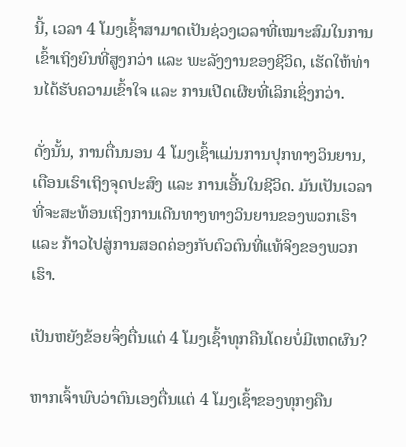ນີ້, ເວລາ 4 ໂມງເຊົ້າສາມາດເປັນຊ່ວງເວລາທີ່ເໝາະສົມໃນການເຂົ້າເຖິງຍົນທີ່ສູງກວ່າ ແລະ ພະລັງງານຂອງຊີວິດ, ເຮັດໃຫ້ທ່ານໄດ້ຮັບຄວາມເຂົ້າໃຈ ແລະ ການເປີດເຜີຍທີ່ເລິກເຊິ່ງກວ່າ.

ດັ່ງນັ້ນ, ການຕື່ນນອນ 4 ໂມງເຊົ້າແມ່ນການປຸກທາງວິນຍານ, ເຕືອນເຮົາເຖິງຈຸດປະສົງ ແລະ ການເອີ້ນໃນຊີວິດ. ມັນເປັນເວລາທີ່ຈະສະທ້ອນເຖິງການເດີນທາງທາງວິນຍານຂອງພວກເຮົາ ແລະ ກ້າວໄປສູ່ການສອດຄ່ອງກັບຕົວຕົນທີ່ແທ້ຈິງຂອງພວກເຮົາ.

ເປັນຫຍັງຂ້ອຍຈຶ່ງຕື່ນແຕ່ 4 ໂມງເຊົ້າທຸກຄືນໂດຍບໍ່ມີເຫດຜົນ?

ຫາກເຈົ້າພົບວ່າຕົນເອງຕື່ນແຕ່ 4 ໂມງເຊົ້າຂອງທຸກໆຄືນ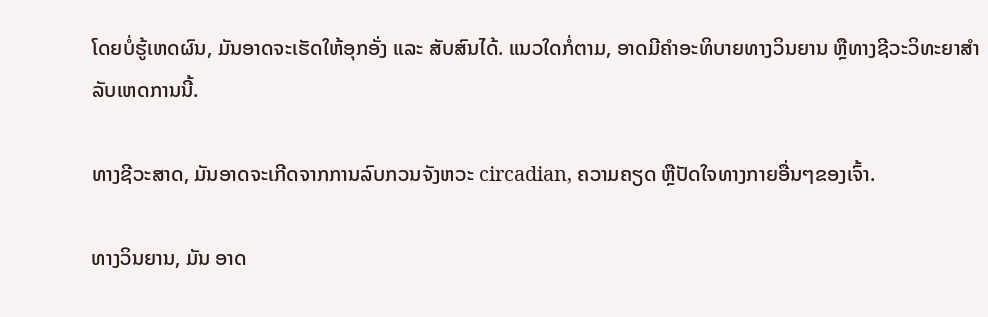ໂດຍບໍ່ຮູ້ເຫດຜົນ, ມັນອາດຈະເຮັດໃຫ້ອຸກອັ່ງ ແລະ ສັບສົນໄດ້. ແນວໃດກໍ່ຕາມ, ອາດມີຄຳອະທິບາຍທາງວິນຍານ ຫຼືທາງຊີວະວິທະຍາສຳລັບເຫດການນີ້.

ທາງຊີວະສາດ, ມັນອາດຈະເກີດຈາກການລົບກວນຈັງຫວະ circadian, ຄວາມຄຽດ ຫຼືປັດໃຈທາງກາຍອື່ນໆຂອງເຈົ້າ.

ທາງວິນຍານ, ມັນ ອາດ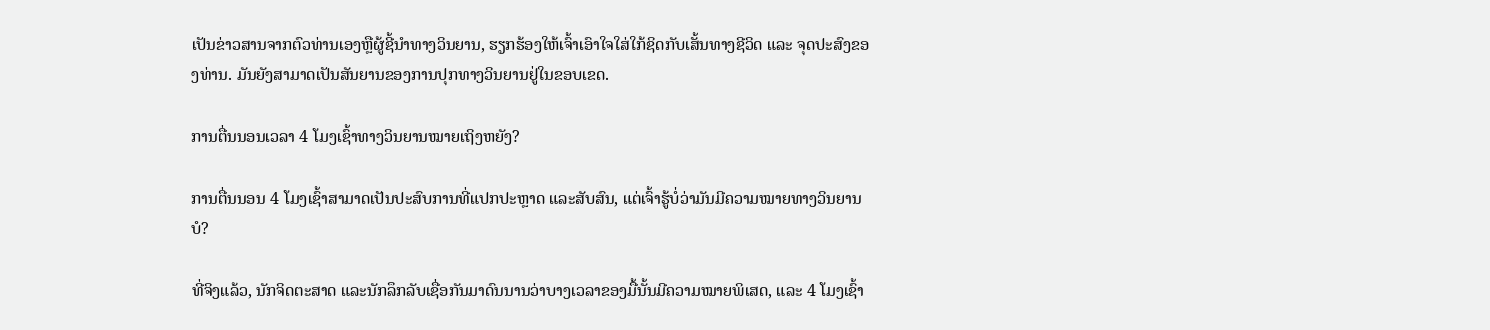ເປັນຂ່າວສານຈາກຕົວທ່ານເອງຫຼືຜູ້ຊີ້ນຳທາງວິນຍານ, ຮຽກຮ້ອງໃຫ້ເຈົ້າເອົາໃຈໃສ່ໃກ້ຊິດກັບເສັ້ນທາງຊີວິດ ແລະ ຈຸດປະສົງຂອງທ່ານ. ມັນຍັງສາມາດເປັນສັນຍານຂອງການປຸກທາງວິນຍານຢູ່ໃນຂອບເຂດ.

ການຕື່ນນອນເວລາ 4 ໂມງເຊົ້າທາງວິນຍານໝາຍເຖິງຫຍັງ?

ການຕື່ນນອນ 4 ໂມງເຊົ້າສາມາດເປັນປະສົບການທີ່ແປກປະຫຼາດ ແລະສັບສົນ, ແຕ່ເຈົ້າຮູ້ບໍ່ວ່າມັນມີຄວາມໝາຍທາງວິນຍານບໍ?

ທີ່ຈິງແລ້ວ, ນັກຈິດຕະສາດ ແລະນັກລຶກລັບເຊື່ອກັນມາດົນນານວ່າບາງເວລາຂອງມື້ນັ້ນມີຄວາມໝາຍພິເສດ, ແລະ 4 ໂມງເຊົ້າ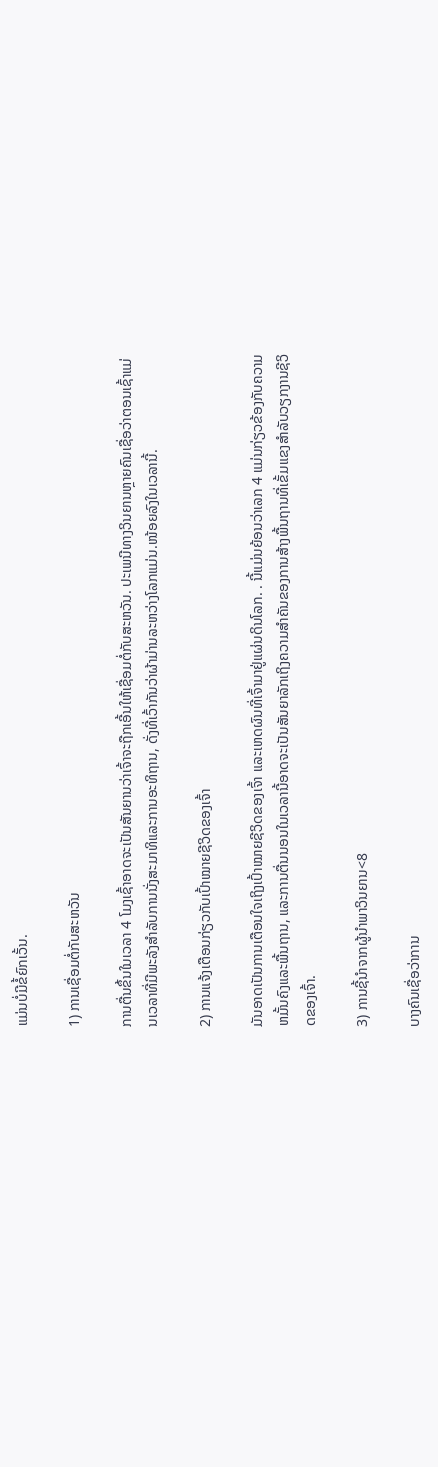ແມ່ນບໍ່ມີຂໍ້ຍົກເວັ້ນ.

1) ການເຊື່ອມຕໍ່ກັບສະຫວັນ

ການຕື່ນຂຶ້ນໃນເວລາ 4 ໂມງເຊົ້າອາດຈະເປັນສັນຍານວ່າເຈົ້າຈະຖືກເອີ້ນໃຫ້ເຊື່ອມຕໍ່ກັບສະຫວັນ. ປະເພນີທາງວິນຍານຫຼາຍຄົນເຊື່ອວ່າຕອນເຊົ້າແມ່ນເວລາທີ່ມີພະລັງສໍາລັບການນັ່ງສະມາທິແລະການອະທິຖານ, ດັ່ງທີ່ເວົ້າກັນວ່າຜ້າມ່ານລະຫວ່າງໂລກແມ່ນ.ໜ້ອຍລົງໃນເວລານີ້.

2) ການແຈ້ງເຕືອນກ່ຽວກັບເປົ້າໝາຍຊີວິດຂອງເຈົ້າ

ມັນອາດເປັນການເຕືອນໃຈເຖິງເປົ້າໝາຍຊີວິດຂອງເຈົ້າ ແລະເຫດຜົນທີ່ເຈົ້າມາຢູ່ແຜ່ນດິນໂລກ. . ນີ້ແມ່ນຍ້ອນວ່າເລກ 4 ແມ່ນກ່ຽວຂ້ອງກັບຄວາມຫມັ້ນຄົງແລະພື້ນຖານ, ແລະການຕື່ນນອນໃນເວລານີ້ອາດຈະເປັນສັນຍາລັກເຖິງຄວາມສໍາຄັນຂອງການສ້າງພື້ນຖານທີ່ເຂັ້ມແຂງສໍາລັບວຽກງານຊີວິດຂອງເຈົ້າ.

3) ການຊີ້ນໍາຈາກຜູ້ນໍາພາວິນຍານ<8

ບາງຄົນເຊື່ອວ່າການ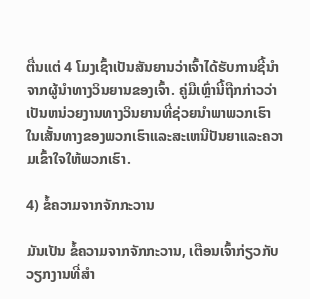ຕື່ນແຕ່ 4 ໂມງເຊົ້າເປັນສັນຍານວ່າເຈົ້າໄດ້ຮັບການຊີ້ນຳຈາກຜູ້ນຳທາງວິນຍານຂອງເຈົ້າ. ຄູ່ມືເຫຼົ່ານີ້ຖືກກ່າວວ່າເປັນຫນ່ວຍງານທາງວິນຍານທີ່ຊ່ວຍນໍາພາພວກເຮົາໃນເສັ້ນທາງຂອງພວກເຮົາແລະສະເຫນີປັນຍາແລະຄວາມເຂົ້າໃຈໃຫ້ພວກເຮົາ.

4) ຂໍ້ຄວາມຈາກຈັກກະວານ

ມັນເປັນ ຂໍ້ຄວາມຈາກຈັກກະວານ, ເຕືອນເຈົ້າກ່ຽວກັບວຽກງານທີ່ສໍາ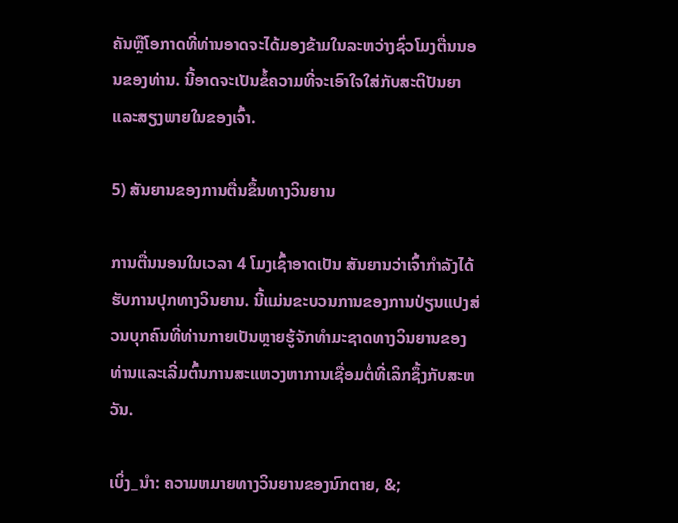ຄັນຫຼືໂອກາດທີ່ທ່ານອາດຈະໄດ້ມອງຂ້າມໃນລະຫວ່າງຊົ່ວໂມງຕື່ນນອນຂອງທ່ານ. ນີ້ອາດຈະເປັນຂໍ້ຄວາມທີ່ຈະເອົາໃຈໃສ່ກັບສະຕິປັນຍາແລະສຽງພາຍໃນຂອງເຈົ້າ.

5) ສັນຍານຂອງການຕື່ນຂຶ້ນທາງວິນຍານ

ການຕື່ນນອນໃນເວລາ 4 ໂມງເຊົ້າອາດເປັນ ສັນຍານວ່າເຈົ້າກໍາລັງໄດ້ຮັບການປຸກທາງວິນຍານ. ນີ້ແມ່ນຂະບວນການຂອງການປ່ຽນແປງສ່ວນບຸກຄົນທີ່ທ່ານກາຍເປັນຫຼາຍຮູ້ຈັກທໍາມະຊາດທາງວິນຍານຂອງທ່ານແລະເລີ່ມຕົ້ນການສະແຫວງຫາການເຊື່ອມຕໍ່ທີ່ເລິກຊຶ້ງກັບສະຫວັນ.

ເບິ່ງ_ນຳ: ຄວາມຫມາຍທາງວິນຍານຂອງນົກຕາຍ, &;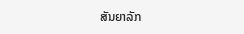ສັນຍາລັກ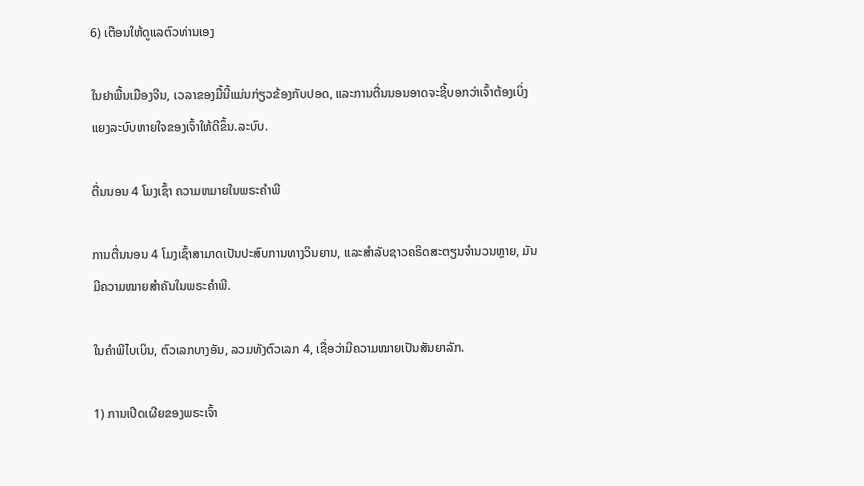6) ເຕືອນໃຫ້ດູແລຕົວທ່ານເອງ

ໃນຢາພື້ນເມືອງຈີນ, ເວລາຂອງມື້ນີ້ແມ່ນກ່ຽວຂ້ອງກັບປອດ, ແລະການຕື່ນນອນອາດຈະຊີ້ບອກວ່າເຈົ້າຕ້ອງເບິ່ງແຍງລະບົບຫາຍໃຈຂອງເຈົ້າໃຫ້ດີຂຶ້ນ.ລະບົບ.

ຕື່ນນອນ 4 ໂມງເຊົ້າ ຄວາມຫມາຍໃນພຣະຄໍາພີ

ການຕື່ນນອນ 4 ໂມງເຊົ້າສາມາດເປັນປະສົບການທາງວິນຍານ, ແລະສໍາລັບຊາວຄຣິດສະຕຽນຈໍານວນຫຼາຍ, ມັນ ມີຄວາມໝາຍສໍາຄັນໃນພຣະຄໍາພີ.

ໃນຄໍາພີໄບເບິນ, ຕົວເລກບາງອັນ, ລວມທັງຕົວເລກ 4, ເຊື່ອວ່າມີຄວາມໝາຍເປັນສັນຍາລັກ.

1) ການເປີດເຜີຍຂອງພຣະເຈົ້າ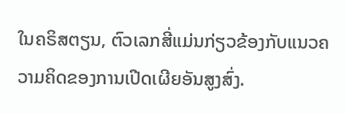ໃນຄຣິສຕຽນ, ຕົວເລກສີ່ແມ່ນກ່ຽວຂ້ອງກັບແນວຄວາມຄິດຂອງການເປີດເຜີຍອັນສູງສົ່ງ.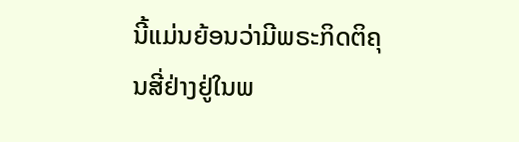ນີ້ແມ່ນຍ້ອນວ່າມີພຣະກິດຕິຄຸນສີ່ຢ່າງຢູ່ໃນພ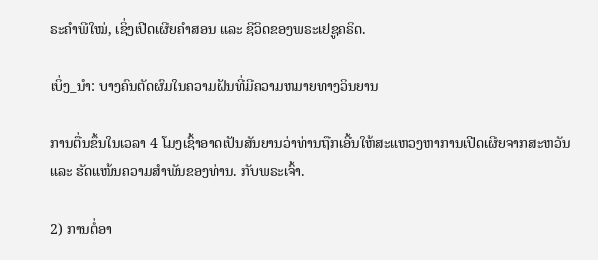ຣະຄຳພີໃໝ່, ເຊິ່ງເປີດເຜີຍຄຳສອນ ແລະ ຊີວິດຂອງພຣະເຢຊູຄຣິດ.

ເບິ່ງ_ນຳ: ບາງຄົນຕັດຜົມໃນຄວາມຝັນທີ່ມີຄວາມຫມາຍທາງວິນຍານ

ການຕື່ນຂຶ້ນໃນເວລາ 4 ໂມງເຊົ້າອາດເປັນສັນຍານວ່າທ່ານຖືກເອີ້ນໃຫ້ສະແຫວງຫາການເປີດເຜີຍຈາກສະຫວັນ ແລະ ຮັດແໜ້ນຄວາມສຳພັນຂອງທ່ານ. ກັບພຣະເຈົ້າ.

2) ການຕໍ່ອາ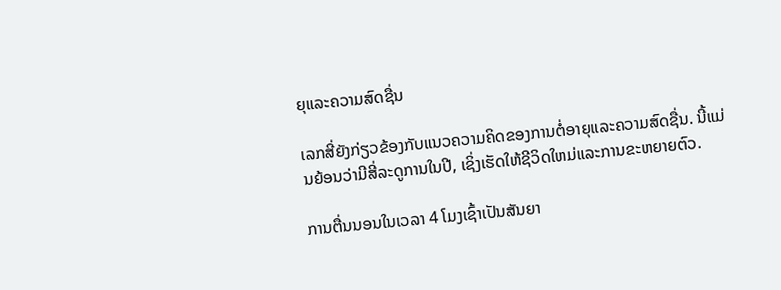ຍຸແລະຄວາມສົດຊື່ນ

ເລກສີ່ຍັງກ່ຽວຂ້ອງກັບແນວຄວາມຄິດຂອງການຕໍ່ອາຍຸແລະຄວາມສົດຊື່ນ. ນີ້ແມ່ນຍ້ອນວ່າມີສີ່ລະດູການໃນປີ, ເຊິ່ງເຮັດໃຫ້ຊີວິດໃຫມ່ແລະການຂະຫຍາຍຕົວ.

ການຕື່ນນອນໃນເວລາ 4 ໂມງເຊົ້າເປັນສັນຍາ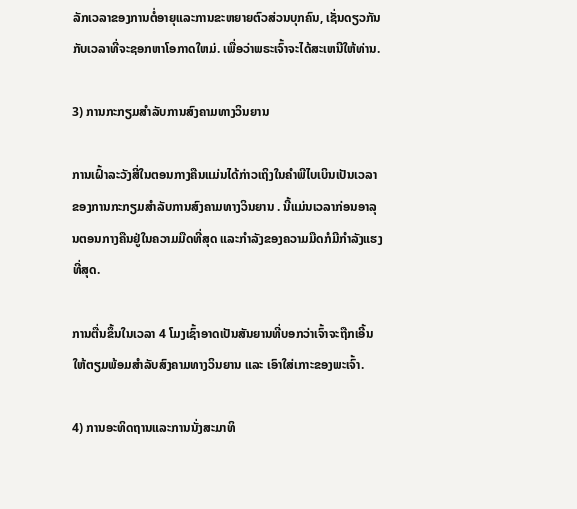ລັກເວລາຂອງການຕໍ່ອາຍຸແລະການຂະຫຍາຍຕົວສ່ວນບຸກຄົນ, ເຊັ່ນດຽວກັນກັບເວລາທີ່ຈະຊອກຫາໂອກາດໃຫມ່. ເພື່ອວ່າພຣະເຈົ້າຈະໄດ້ສະເຫນີໃຫ້ທ່ານ.

3) ການກະກຽມສໍາລັບການສົງຄາມທາງວິນຍານ

ການເຝົ້າລະວັງສີ່ໃນຕອນກາງຄືນແມ່ນໄດ້ກ່າວເຖິງໃນຄໍາພີໄບເບິນເປັນເວລາຂອງການກະກຽມສໍາລັບການສົງຄາມທາງວິນຍານ . ນີ້ແມ່ນເວລາກ່ອນອາລຸນຕອນກາງຄືນຢູ່ໃນຄວາມມືດທີ່ສຸດ ແລະກຳລັງຂອງຄວາມມືດກໍມີກຳລັງແຮງທີ່ສຸດ.

ການຕື່ນຂຶ້ນໃນເວລາ 4 ໂມງເຊົ້າອາດເປັນສັນຍານທີ່ບອກວ່າເຈົ້າຈະຖືກເອີ້ນໃຫ້ຕຽມພ້ອມສຳລັບສົງຄາມທາງວິນຍານ ແລະ ເອົາໃສ່ເກາະຂອງພະເຈົ້າ.

4) ການອະທິດຖານແລະການນັ່ງສະມາທິ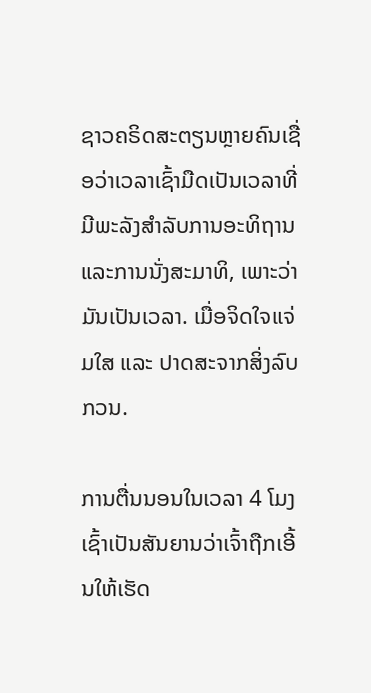ຊາວຄຣິດສະຕຽນຫຼາຍຄົນເຊື່ອວ່າເວລາເຊົ້າມືດເປັນເວລາທີ່ມີພະລັງສໍາລັບການອະທິຖານແລະການນັ່ງສະມາທິ, ເພາະວ່າມັນເປັນເວລາ. ເມື່ອຈິດໃຈແຈ່ມໃສ ແລະ ປາດສະຈາກສິ່ງລົບກວນ.

ການຕື່ນນອນໃນເວລາ 4 ໂມງເຊົ້າເປັນສັນຍານວ່າເຈົ້າຖືກເອີ້ນໃຫ້ເຮັດ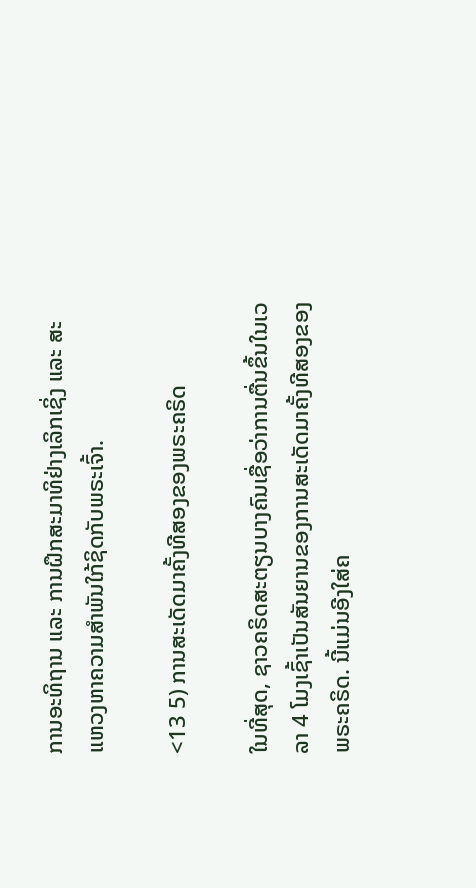ການອະທິຖານ ແລະ ການຝຶກສະມາທິຢ່າງເລິກເຊິ່ງ ແລະ ສະແຫວງຫາຄວາມສຳພັນໃກ້ຊິດກັບພຣະເຈົ້າ.

<13 5) ການສະເດັດມາຄັ້ງທີສອງຂອງພຣະຄຣິດ

ໃນທີ່ສຸດ, ຊາວຄຣິດສະຕຽນບາງຄົນເຊື່ອວ່າການຕື່ນຂຶ້ນໃນເວລາ 4 ໂມງເຊົ້າເປັນສັນຍານຂອງການສະເດັດມາຄັ້ງທີສອງຂອງພຣະຄຣິດ. ນີ້ແມ່ນອີງໃສ່ຄ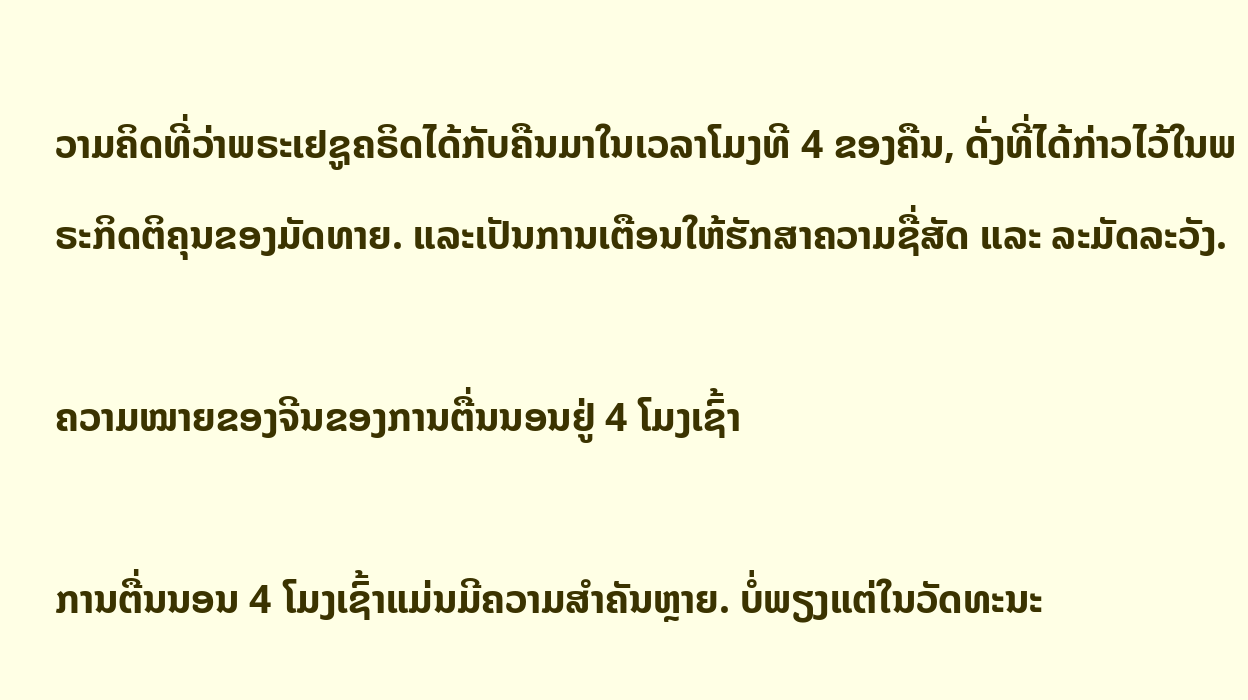ວາມຄິດທີ່ວ່າພຣະເຢຊູຄຣິດໄດ້ກັບຄືນມາໃນເວລາໂມງທີ 4 ຂອງຄືນ, ດັ່ງທີ່ໄດ້ກ່າວໄວ້ໃນພຣະກິດຕິຄຸນຂອງມັດທາຍ. ແລະເປັນການເຕືອນໃຫ້ຮັກສາຄວາມຊື່ສັດ ແລະ ລະມັດລະວັງ.

ຄວາມໝາຍຂອງຈີນຂອງການຕື່ນນອນຢູ່ 4 ໂມງເຊົ້າ

ການຕື່ນນອນ 4 ໂມງເຊົ້າແມ່ນມີຄວາມສຳຄັນຫຼາຍ. ບໍ່ພຽງແຕ່ໃນວັດທະນະ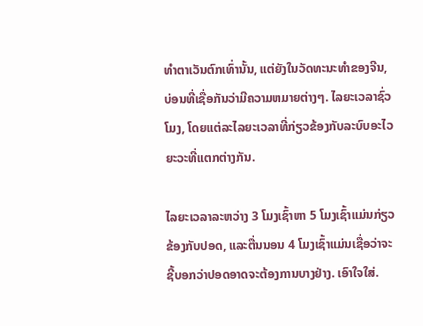ທໍາຕາເວັນຕົກເທົ່ານັ້ນ, ແຕ່ຍັງໃນວັດທະນະທໍາຂອງຈີນ, ບ່ອນທີ່ເຊື່ອກັນວ່າມີຄວາມຫມາຍຕ່າງໆ. ໄລຍະເວລາຊົ່ວໂມງ, ໂດຍແຕ່ລະໄລຍະເວລາທີ່ກ່ຽວຂ້ອງກັບລະບົບອະໄວຍະວະທີ່ແຕກຕ່າງກັນ.

ໄລຍະເວລາລະຫວ່າງ 3 ໂມງເຊົ້າຫາ 5 ໂມງເຊົ້າແມ່ນກ່ຽວຂ້ອງກັບປອດ, ແລະຕື່ນນອນ 4 ໂມງເຊົ້າແມ່ນເຊື່ອວ່າຈະຊີ້ບອກວ່າປອດອາດຈະຕ້ອງການບາງຢ່າງ. ເອົາໃຈໃສ່.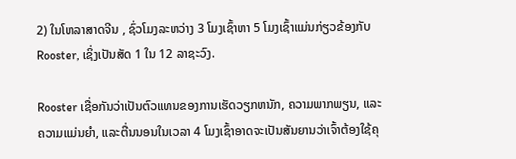2) ໃນໂຫລາສາດຈີນ , ຊົ່ວໂມງລະຫວ່າງ 3 ໂມງເຊົ້າຫາ 5 ໂມງເຊົ້າແມ່ນກ່ຽວຂ້ອງກັບRooster, ເຊິ່ງເປັນສັດ 1 ໃນ 12 ລາຊະວົງ.

Rooster ເຊື່ອກັນວ່າເປັນຕົວແທນຂອງການເຮັດວຽກຫນັກ, ຄວາມພາກພຽນ, ແລະຄວາມແມ່ນຍໍາ, ແລະຕື່ນນອນໃນເວລາ 4 ໂມງເຊົ້າອາດຈະເປັນສັນຍານວ່າເຈົ້າຕ້ອງໃຊ້ຄຸ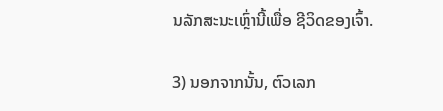ນລັກສະນະເຫຼົ່ານີ້ເພື່ອ ຊີວິດຂອງເຈົ້າ.

3) ນອກຈາກນັ້ນ, ຕົວເລກ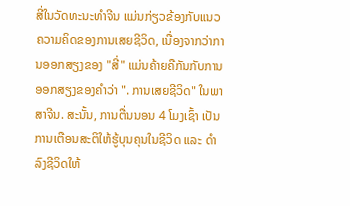ສີ່ໃນວັດທະນະທໍາຈີນ ແມ່ນກ່ຽວຂ້ອງກັບແນວຄວາມຄິດຂອງການເສຍຊີວິດ, ເນື່ອງຈາກວ່າການອອກສຽງຂອງ "ສີ່" ແມ່ນຄ້າຍຄືກັນກັບການອອກສຽງຂອງຄໍາວ່າ ". ການເສຍຊີວິດ" ໃນພາສາຈີນ. ສະນັ້ນ, ການຕື່ນນອນ 4 ໂມງເຊົ້າ ເປັນການເຕືອນສະຕິໃຫ້ຮູ້ບຸນຄຸນໃນຊີວິດ ແລະ ດຳລົງຊີວິດໃຫ້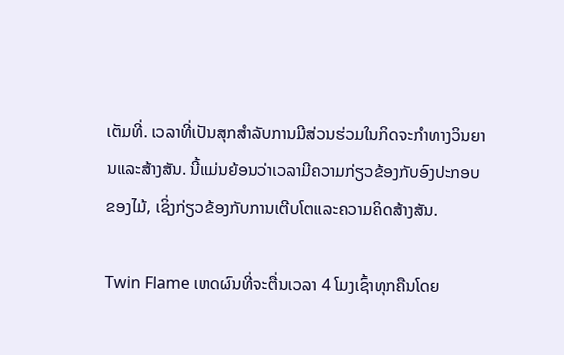ເຕັມທີ່. ເວລາທີ່ເປັນສຸກສໍາລັບການມີສ່ວນຮ່ວມໃນກິດຈະກໍາທາງວິນຍານແລະສ້າງສັນ. ນີ້ແມ່ນຍ້ອນວ່າເວລາມີຄວາມກ່ຽວຂ້ອງກັບອົງປະກອບຂອງໄມ້, ເຊິ່ງກ່ຽວຂ້ອງກັບການເຕີບໂຕແລະຄວາມຄິດສ້າງສັນ.

Twin Flame ເຫດຜົນທີ່ຈະຕື່ນເວລາ 4 ໂມງເຊົ້າທຸກຄືນໂດຍ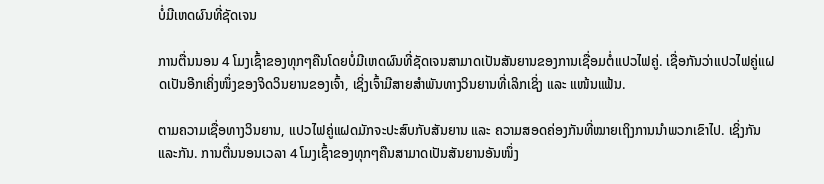ບໍ່ມີເຫດຜົນທີ່ຊັດເຈນ

ການຕື່ນນອນ 4 ໂມງເຊົ້າຂອງທຸກໆຄືນໂດຍບໍ່ມີເຫດຜົນທີ່ຊັດເຈນສາມາດເປັນສັນຍານຂອງການເຊື່ອມຕໍ່ແປວໄຟຄູ່. ເຊື່ອກັນວ່າແປວໄຟຄູ່ແຝດເປັນອີກເຄິ່ງໜຶ່ງຂອງຈິດວິນຍານຂອງເຈົ້າ, ເຊິ່ງເຈົ້າມີສາຍສຳພັນທາງວິນຍານທີ່ເລິກເຊິ່ງ ແລະ ແໜ້ນແຟ້ນ.

ຕາມຄວາມເຊື່ອທາງວິນຍານ, ແປວໄຟຄູ່ແຝດມັກຈະປະສົບກັບສັນຍານ ແລະ ຄວາມສອດຄ່ອງກັນທີ່ໝາຍເຖິງການນຳພວກເຂົາໄປ. ເຊິ່ງກັນແລະກັນ. ການຕື່ນນອນເວລາ 4 ໂມງເຊົ້າຂອງທຸກໆຄືນສາມາດເປັນສັນຍານອັນໜຶ່ງ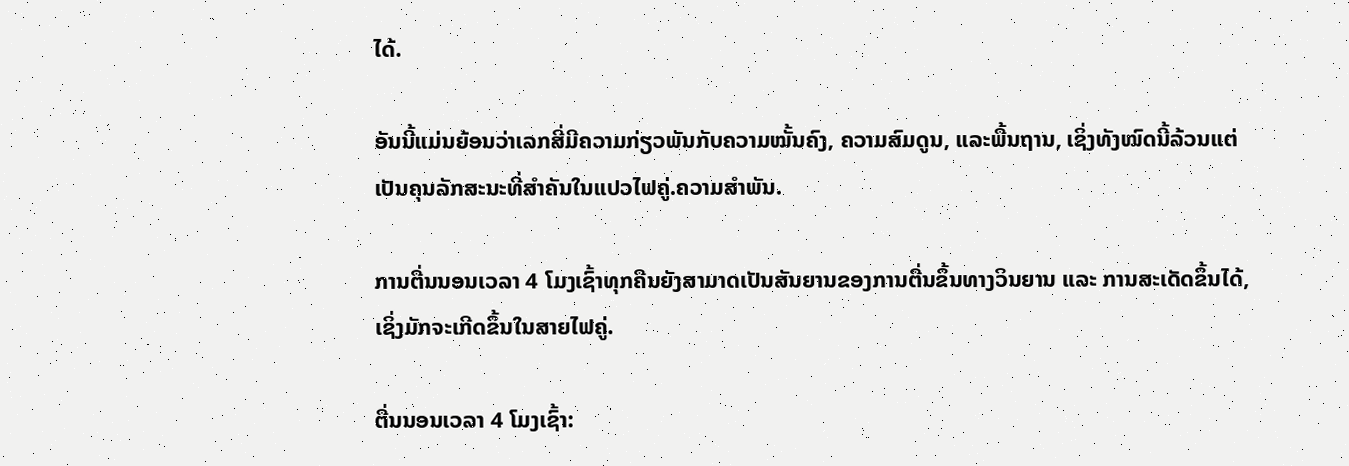ໄດ້.

ອັນນີ້ແມ່ນຍ້ອນວ່າເລກສີ່ມີຄວາມກ່ຽວພັນກັບຄວາມໝັ້ນຄົງ, ຄວາມສົມດູນ, ແລະພື້ນຖານ, ເຊິ່ງທັງໝົດນີ້ລ້ວນແຕ່ເປັນຄຸນລັກສະນະທີ່ສຳຄັນໃນແປວໄຟຄູ່.ຄວາມສຳພັນ.

ການຕື່ນນອນເວລາ 4 ໂມງເຊົ້າທຸກຄືນຍັງສາມາດເປັນສັນຍານຂອງການຕື່ນຂຶ້ນທາງວິນຍານ ແລະ ການສະເດັດຂຶ້ນໄດ້, ເຊິ່ງມັກຈະເກີດຂຶ້ນໃນສາຍໄຟຄູ່.

ຕື່ນນອນເວລາ 4 ໂມງເຊົ້າ: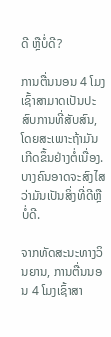ດີ ຫຼືບໍ່ດີ?

ການຕື່ນນອນ 4 ໂມງເຊົ້າສາມາດເປັນປະສົບການທີ່ສັບສົນ, ໂດຍສະເພາະຖ້າມັນເກີດຂຶ້ນຢ່າງຕໍ່ເນື່ອງ. ບາງຄົນອາດຈະສົງໄສວ່າມັນເປັນສິ່ງທີ່ດີຫຼືບໍ່ດີ.

ຈາກທັດສະນະທາງວິນຍານ, ການຕື່ນນອນ 4 ໂມງເຊົ້າສາ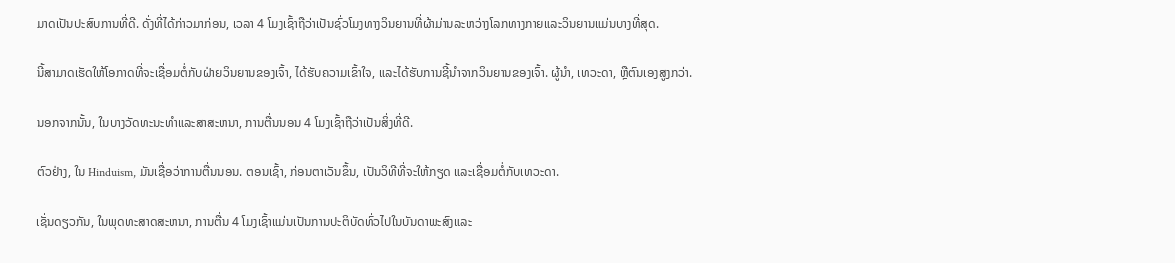ມາດເປັນປະສົບການທີ່ດີ. ດັ່ງທີ່ໄດ້ກ່າວມາກ່ອນ, ເວລາ 4 ໂມງເຊົ້າຖືວ່າເປັນຊົ່ວໂມງທາງວິນຍານທີ່ຜ້າມ່ານລະຫວ່າງໂລກທາງກາຍແລະວິນຍານແມ່ນບາງທີ່ສຸດ.

ນີ້ສາມາດເຮັດໃຫ້ໂອກາດທີ່ຈະເຊື່ອມຕໍ່ກັບຝ່າຍວິນຍານຂອງເຈົ້າ, ໄດ້ຮັບຄວາມເຂົ້າໃຈ, ແລະໄດ້ຮັບການຊີ້ນໍາຈາກວິນຍານຂອງເຈົ້າ. ຜູ້ນໍາ, ເທວະດາ, ຫຼືຕົນເອງສູງກວ່າ.

ນອກຈາກນັ້ນ, ໃນບາງວັດທະນະທໍາແລະສາສະຫນາ, ການຕື່ນນອນ 4 ໂມງເຊົ້າຖືວ່າເປັນສິ່ງທີ່ດີ.

ຕົວຢ່າງ, ໃນ Hinduism, ມັນເຊື່ອວ່າການຕື່ນນອນ. ຕອນເຊົ້າ, ກ່ອນຕາເວັນຂຶ້ນ, ເປັນວິທີທີ່ຈະໃຫ້ກຽດ ແລະເຊື່ອມຕໍ່ກັບເທວະດາ.

ເຊັ່ນດຽວກັນ, ໃນພຸດທະສາດສະຫນາ, ການຕື່ນ 4 ໂມງເຊົ້າແມ່ນເປັນການປະຕິບັດທົ່ວໄປໃນບັນດາພະສົງແລະ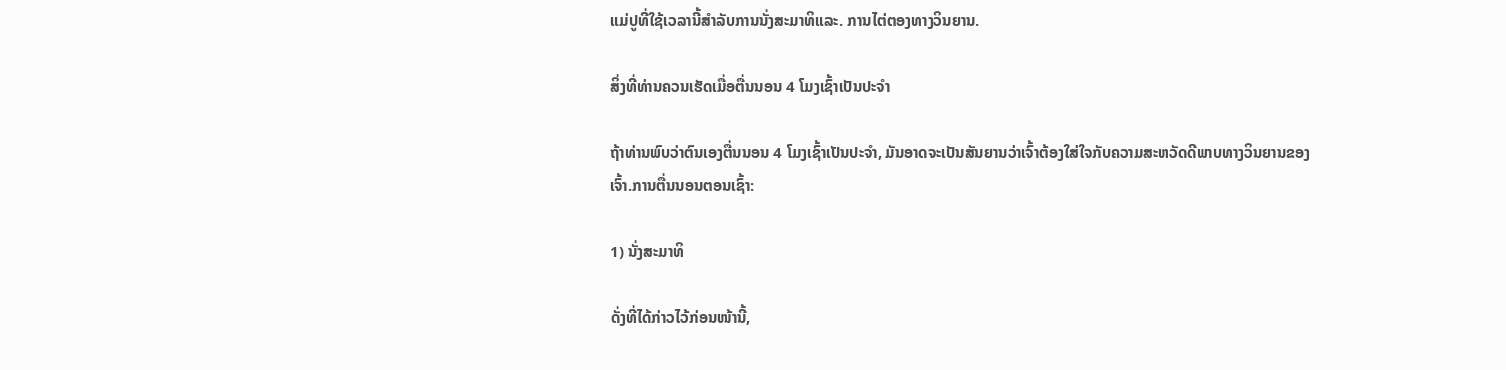ແມ່ປູທີ່ໃຊ້ເວລານີ້ສໍາລັບການນັ່ງສະມາທິແລະ. ການໄຕ່ຕອງທາງວິນຍານ.

ສິ່ງທີ່ທ່ານຄວນເຮັດເມື່ອຕື່ນນອນ 4 ໂມງເຊົ້າເປັນປະຈຳ

ຖ້າທ່ານພົບວ່າຕົນເອງຕື່ນນອນ 4 ໂມງເຊົ້າເປັນປະຈຳ, ມັນອາດຈະເປັນສັນຍານວ່າເຈົ້າຕ້ອງໃສ່ໃຈກັບຄວາມສະຫວັດດີພາບທາງວິນຍານຂອງເຈົ້າ.ການຕື່ນນອນຕອນເຊົ້າ:

1) ນັ່ງສະມາທິ

ດັ່ງທີ່ໄດ້ກ່າວໄວ້ກ່ອນໜ້ານີ້,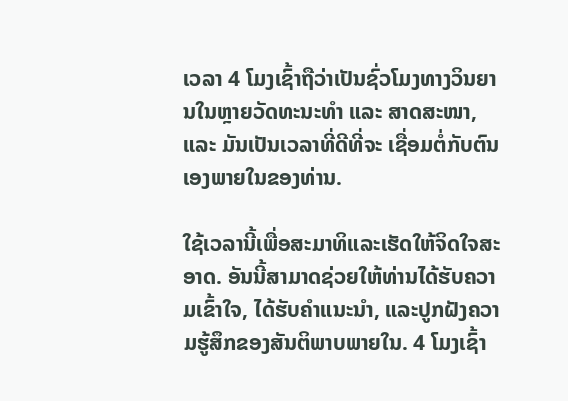ເວລາ 4 ໂມງເຊົ້າຖືວ່າເປັນຊົ່ວໂມງທາງວິນຍານໃນຫຼາຍວັດທະນະທຳ ແລະ ສາດສະໜາ, ແລະ ມັນເປັນເວລາທີ່ດີທີ່ຈະ ເຊື່ອມຕໍ່ກັບຕົນເອງພາຍໃນຂອງທ່ານ.

ໃຊ້ເວລານີ້ເພື່ອສະມາທິແລະເຮັດໃຫ້ຈິດໃຈສະອາດ. ອັນນີ້ສາມາດຊ່ວຍໃຫ້ທ່ານໄດ້ຮັບຄວາມເຂົ້າໃຈ, ໄດ້ຮັບຄໍາແນະນໍາ, ແລະປູກຝັງຄວາມຮູ້ສຶກຂອງສັນຕິພາບພາຍໃນ. 4 ໂມງເຊົ້າ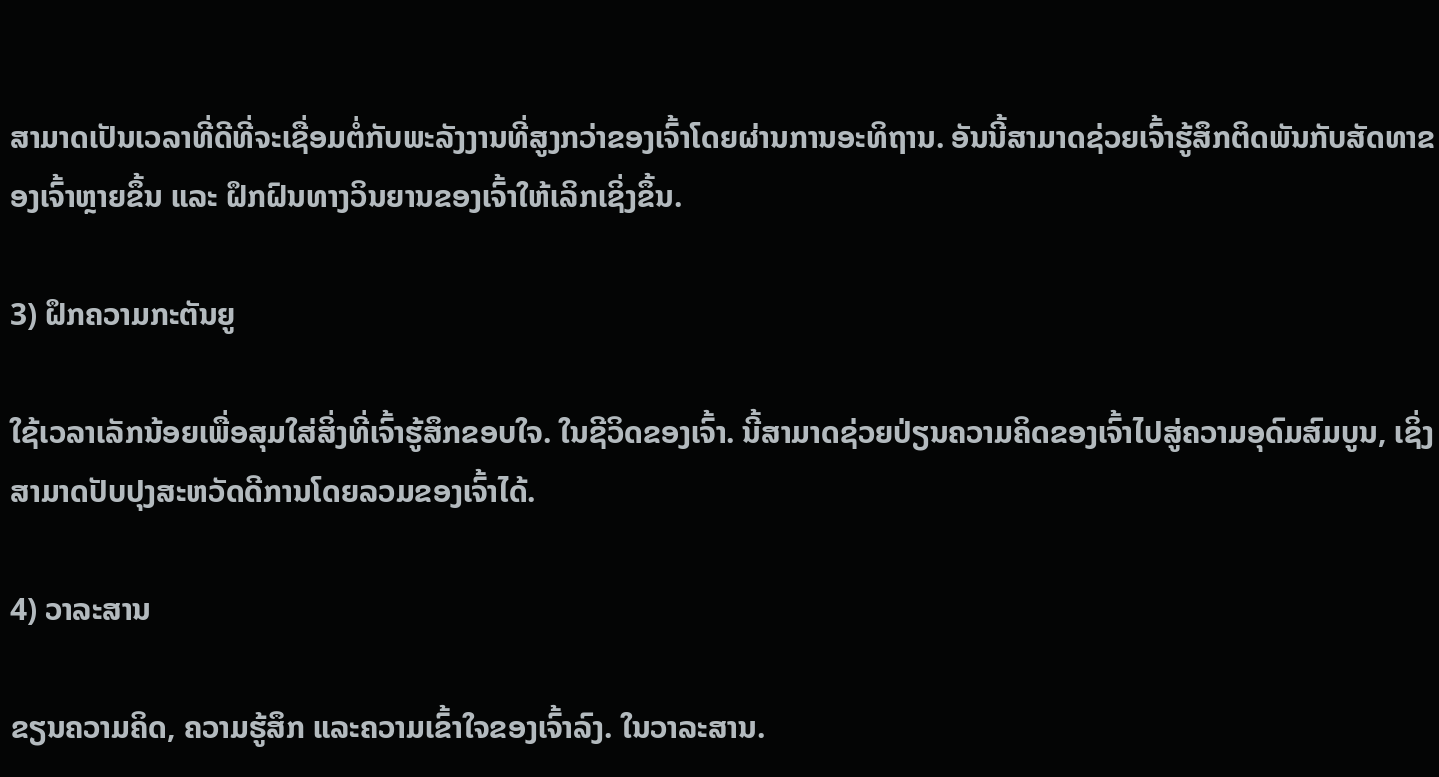ສາມາດເປັນເວລາທີ່ດີທີ່ຈະເຊື່ອມຕໍ່ກັບພະລັງງານທີ່ສູງກວ່າຂອງເຈົ້າໂດຍຜ່ານການອະທິຖານ. ອັນນີ້ສາມາດຊ່ວຍເຈົ້າຮູ້ສຶກຕິດພັນກັບສັດທາຂອງເຈົ້າຫຼາຍຂຶ້ນ ແລະ ຝຶກຝົນທາງວິນຍານຂອງເຈົ້າໃຫ້ເລິກເຊິ່ງຂຶ້ນ.

3) ຝຶກຄວາມກະຕັນຍູ

ໃຊ້ເວລາເລັກນ້ອຍເພື່ອສຸມໃສ່ສິ່ງທີ່ເຈົ້າຮູ້ສຶກຂອບໃຈ. ໃນຊີວິດຂອງເຈົ້າ. ນີ້ສາມາດຊ່ວຍປ່ຽນຄວາມຄິດຂອງເຈົ້າໄປສູ່ຄວາມອຸດົມສົມບູນ, ເຊິ່ງສາມາດປັບປຸງສະຫວັດດີການໂດຍລວມຂອງເຈົ້າໄດ້.

4) ວາລະສານ

ຂຽນຄວາມຄິດ, ຄວາມຮູ້ສຶກ ແລະຄວາມເຂົ້າໃຈຂອງເຈົ້າລົງ. ໃນວາລະສານ.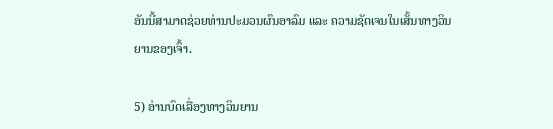ອັນນີ້ສາມາດຊ່ວຍທ່ານປະມວນຜົນອາລົມ ແລະ ຄວາມຊັດເຈນໃນເສັ້ນທາງວິນຍານຂອງເຈົ້າ.

5) ອ່ານບົດເລື່ອງທາງວິນຍານ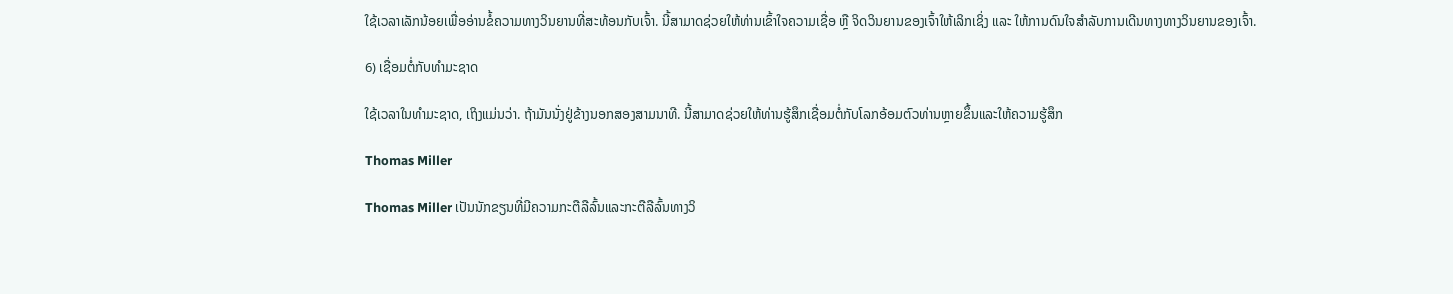ໃຊ້ເວລາເລັກນ້ອຍເພື່ອອ່ານຂໍ້ຄວາມທາງວິນຍານທີ່ສະທ້ອນກັບເຈົ້າ. ນີ້ສາມາດຊ່ວຍໃຫ້ທ່ານເຂົ້າໃຈຄວາມເຊື່ອ ຫຼື ຈິດວິນຍານຂອງເຈົ້າໃຫ້ເລິກເຊິ່ງ ແລະ ໃຫ້ການດົນໃຈສໍາລັບການເດີນທາງທາງວິນຍານຂອງເຈົ້າ.

6) ເຊື່ອມຕໍ່ກັບທໍາມະຊາດ

ໃຊ້ເວລາໃນທໍາມະຊາດ, ເຖິງແມ່ນວ່າ. ຖ້າມັນນັ່ງຢູ່ຂ້າງນອກສອງສາມນາທີ. ນີ້ສາມາດຊ່ວຍໃຫ້ທ່ານຮູ້ສຶກເຊື່ອມຕໍ່ກັບໂລກອ້ອມຕົວທ່ານຫຼາຍຂຶ້ນແລະໃຫ້ຄວາມຮູ້ສຶກ

Thomas Miller

Thomas Miller ເປັນນັກຂຽນທີ່ມີຄວາມກະຕືລືລົ້ນແລະກະຕືລືລົ້ນທາງວິ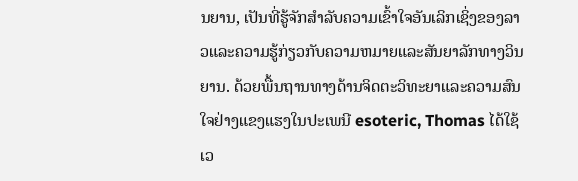ນຍານ, ເປັນທີ່ຮູ້ຈັກສໍາລັບຄວາມເຂົ້າໃຈອັນເລິກເຊິ່ງຂອງລາວແລະຄວາມຮູ້ກ່ຽວກັບຄວາມຫມາຍແລະສັນຍາລັກທາງວິນຍານ. ດ້ວຍພື້ນຖານທາງດ້ານຈິດຕະວິທະຍາແລະຄວາມສົນໃຈຢ່າງແຂງແຮງໃນປະເພນີ esoteric, Thomas ໄດ້ໃຊ້ເວ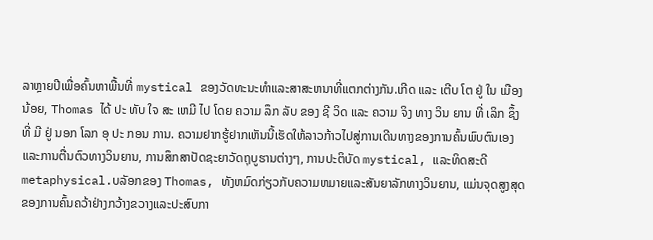ລາຫຼາຍປີເພື່ອຄົ້ນຫາພື້ນທີ່ mystical ຂອງວັດທະນະທໍາແລະສາສະຫນາທີ່ແຕກຕ່າງກັນ.ເກີດ ແລະ ເຕີບ ໂຕ ຢູ່ ໃນ ເມືອງ ນ້ອຍ, Thomas ໄດ້ ປະ ທັບ ໃຈ ສະ ເຫມີ ໄປ ໂດຍ ຄວາມ ລຶກ ລັບ ຂອງ ຊີ ວິດ ແລະ ຄວາມ ຈິງ ທາງ ວິນ ຍານ ທີ່ ເລິກ ຊຶ້ງ ທີ່ ມີ ຢູ່ ນອກ ໂລກ ອຸ ປະ ກອນ ການ. ຄວາມຢາກຮູ້ຢາກເຫັນນີ້ເຮັດໃຫ້ລາວກ້າວໄປສູ່ການເດີນທາງຂອງການຄົ້ນພົບຕົນເອງແລະການຕື່ນຕົວທາງວິນຍານ, ການສຶກສາປັດຊະຍາວັດຖຸບູຮານຕ່າງໆ, ການປະຕິບັດ mystical, ແລະທິດສະດີ metaphysical.ບລັອກຂອງ Thomas, ທັງຫມົດກ່ຽວກັບຄວາມຫມາຍແລະສັນຍາລັກທາງວິນຍານ, ແມ່ນຈຸດສູງສຸດຂອງການຄົ້ນຄວ້າຢ່າງກວ້າງຂວາງແລະປະສົບກາ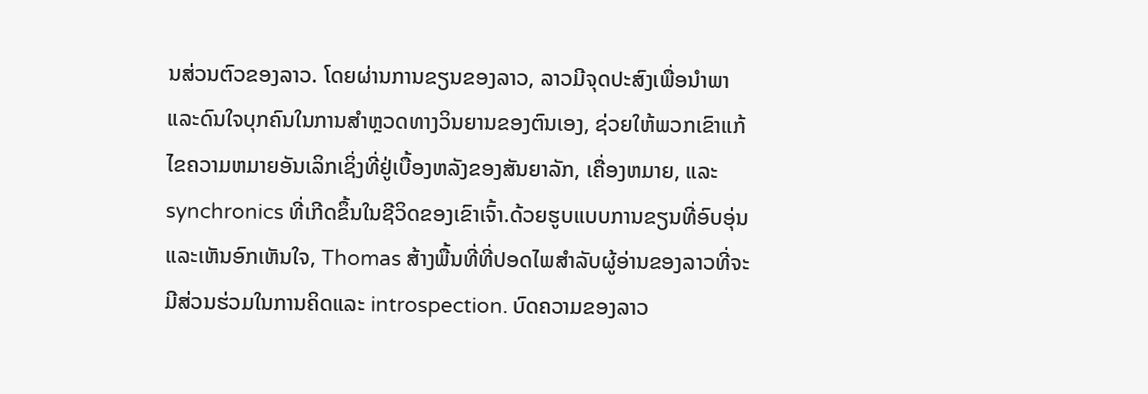ນສ່ວນຕົວຂອງລາວ. ໂດຍຜ່ານການຂຽນຂອງລາວ, ລາວມີຈຸດປະສົງເພື່ອນໍາພາແລະດົນໃຈບຸກຄົນໃນການສໍາຫຼວດທາງວິນຍານຂອງຕົນເອງ, ຊ່ວຍໃຫ້ພວກເຂົາແກ້ໄຂຄວາມຫມາຍອັນເລິກເຊິ່ງທີ່ຢູ່ເບື້ອງຫລັງຂອງສັນຍາລັກ, ເຄື່ອງຫມາຍ, ແລະ synchronics ທີ່ເກີດຂຶ້ນໃນຊີວິດຂອງເຂົາເຈົ້າ.ດ້ວຍຮູບແບບການຂຽນທີ່ອົບອຸ່ນແລະເຫັນອົກເຫັນໃຈ, Thomas ສ້າງພື້ນທີ່ທີ່ປອດໄພສໍາລັບຜູ້ອ່ານຂອງລາວທີ່ຈະມີສ່ວນຮ່ວມໃນການຄິດແລະ introspection. ບົດຄວາມຂອງລາວ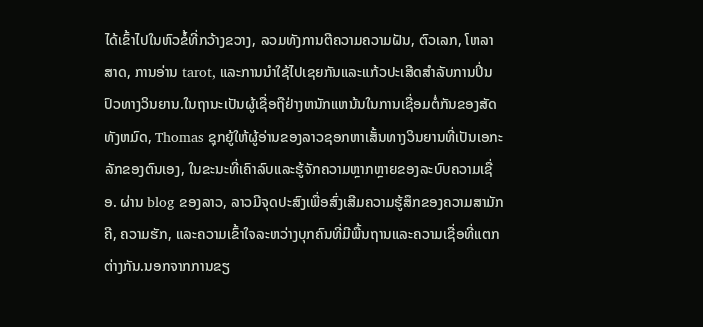ໄດ້ເຂົ້າໄປໃນຫົວຂໍ້ທີ່ກວ້າງຂວາງ, ລວມທັງການຕີຄວາມຄວາມຝັນ, ຕົວເລກ, ໂຫລາສາດ, ການອ່ານ tarot, ແລະການນໍາໃຊ້ໄປເຊຍກັນແລະແກ້ວປະເສີດສໍາລັບການປິ່ນປົວທາງວິນຍານ.ໃນຖານະເປັນຜູ້ເຊື່ອຖືຢ່າງຫນັກແຫນ້ນໃນການເຊື່ອມຕໍ່ກັນຂອງສັດທັງຫມົດ, Thomas ຊຸກຍູ້ໃຫ້ຜູ້ອ່ານຂອງລາວຊອກຫາເສັ້ນທາງວິນຍານທີ່ເປັນເອກະລັກຂອງຕົນເອງ, ໃນຂະນະທີ່ເຄົາລົບແລະຮູ້ຈັກຄວາມຫຼາກຫຼາຍຂອງລະບົບຄວາມເຊື່ອ. ຜ່ານ blog ຂອງລາວ, ລາວມີຈຸດປະສົງເພື່ອສົ່ງເສີມຄວາມຮູ້ສຶກຂອງຄວາມສາມັກຄີ, ຄວາມຮັກ, ແລະຄວາມເຂົ້າໃຈລະຫວ່າງບຸກຄົນທີ່ມີພື້ນຖານແລະຄວາມເຊື່ອທີ່ແຕກຕ່າງກັນ.ນອກຈາກການຂຽ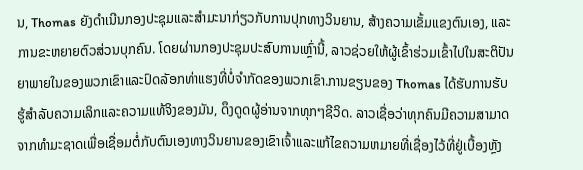ນ, Thomas ຍັງດໍາເນີນກອງປະຊຸມແລະສໍາມະນາກ່ຽວກັບການປຸກທາງວິນຍານ, ສ້າງຄວາມເຂັ້ມແຂງຕົນເອງ, ແລະການຂະຫຍາຍຕົວສ່ວນບຸກຄົນ. ໂດຍຜ່ານກອງປະຊຸມປະສົບການເຫຼົ່ານີ້, ລາວຊ່ວຍໃຫ້ຜູ້ເຂົ້າຮ່ວມເຂົ້າໄປໃນສະຕິປັນຍາພາຍໃນຂອງພວກເຂົາແລະປົດລັອກທ່າແຮງທີ່ບໍ່ຈໍາກັດຂອງພວກເຂົາ.ການຂຽນຂອງ Thomas ໄດ້ຮັບການຮັບຮູ້ສໍາລັບຄວາມເລິກແລະຄວາມແທ້ຈິງຂອງມັນ, ດຶງດູດຜູ້ອ່ານຈາກທຸກໆຊີວິດ. ລາວເຊື່ອວ່າທຸກຄົນມີຄວາມສາມາດຈາກທໍາມະຊາດເພື່ອເຊື່ອມຕໍ່ກັບຕົນເອງທາງວິນຍານຂອງເຂົາເຈົ້າແລະແກ້ໄຂຄວາມຫມາຍທີ່ເຊື່ອງໄວ້ທີ່ຢູ່ເບື້ອງຫຼັງ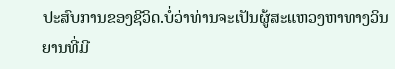ປະສົບການຂອງຊີວິດ.ບໍ່ວ່າທ່ານຈະເປັນຜູ້ສະແຫວງຫາທາງວິນຍານທີ່ມີ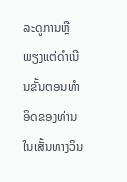ລະດູການຫຼືພຽງແຕ່ດໍາເນີນຂັ້ນຕອນທໍາອິດຂອງທ່ານໃນເສັ້ນທາງວິນ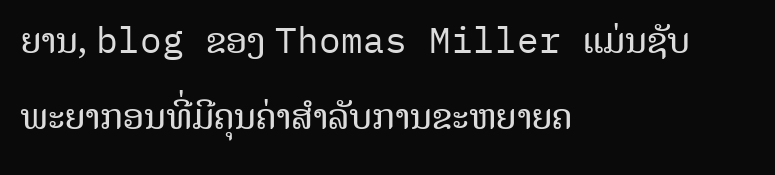ຍານ, blog ຂອງ Thomas Miller ແມ່ນຊັບພະຍາກອນທີ່ມີຄຸນຄ່າສໍາລັບການຂະຫຍາຍຄ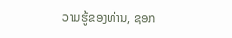ວາມຮູ້ຂອງທ່ານ, ຊອກ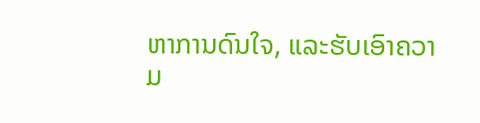ຫາການດົນໃຈ, ແລະຮັບເອົາຄວາມ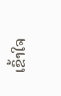ເຂົ້າໃຈ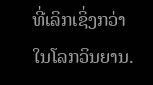ທີ່ເລິກເຊິ່ງກວ່າໃນໂລກວິນຍານ.